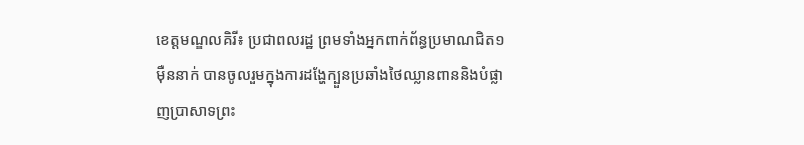ខេត្តមណ្ឌលគិរី៖ ប្រជាពលរដ្ឋ ព្រមទាំងអ្នកពាក់ព័ន្ធប្រមាណជិត១ម៉ឺននាក់ បានចូលរួមក្នុងការដង្ហែក្បួនប្រឆាំងថៃឈ្លានពាននិងបំផ្លាញប្រាសាទព្រះ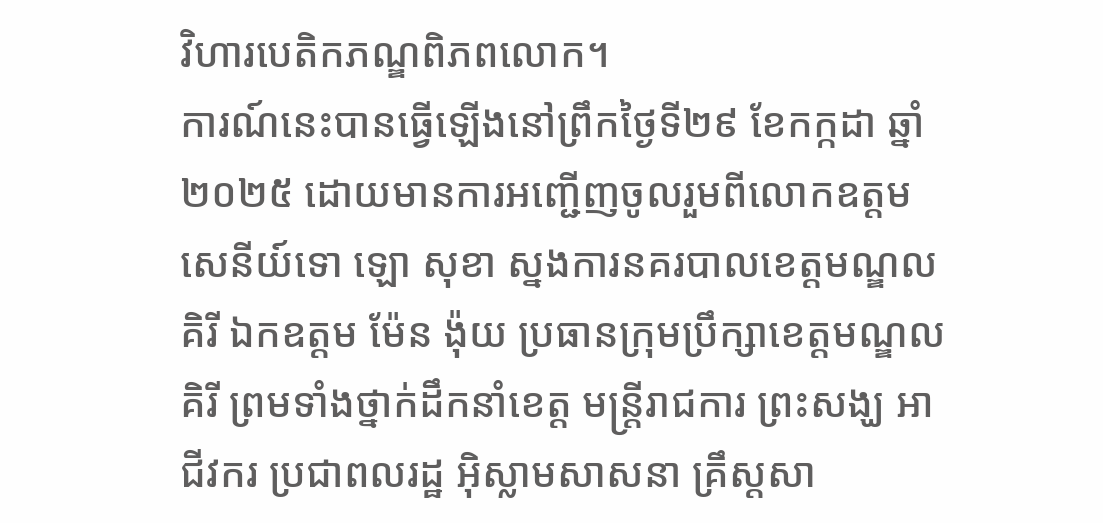វិហារបេតិកភណ្ឌពិភពលោក។
ការណ៍នេះបានធ្វើឡើងនៅព្រឹកថ្ងៃទី២៩ ខែកក្កដា ឆ្នាំ២០២៥ ដោយមានការអញ្ជើញចូលរួមពីលោកឧត្តមសេនីយ៍ទោ ឡោ សុខា ស្នងការនគរបាលខេត្តមណ្ឌលគិរី ឯកឧត្តម ម៉ែន ង៉ុយ ប្រធានក្រុមប្រឹក្សាខេត្តមណ្ឌលគិរី ព្រមទាំងថ្នាក់ដឹកនាំខេត្ត មន្រ្តីរាជការ ព្រះសង្ឃ អាជីវករ ប្រជាពលរដ្ឋ អ៊ិស្លាមសាសនា គ្រឹស្តសា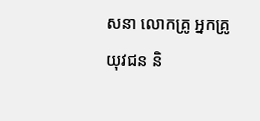សនា លោកគ្រូ អ្នកគ្រូ យុវជន និ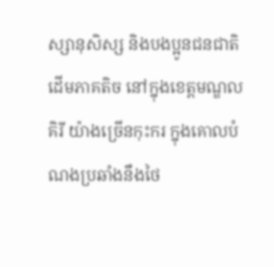ស្សានុសិស្ស និងបងប្អូនជនជាតិដើមភាគតិច នៅក្នុងខេត្តមណ្ឌលគិរី យ៉ាងច្រើនកុះករ ក្នុងគោលបំណងប្រឆាំងនឹងថៃ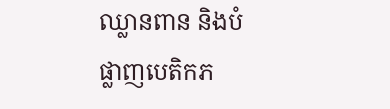ឈ្លានពាន និងបំផ្លាញបេតិកភ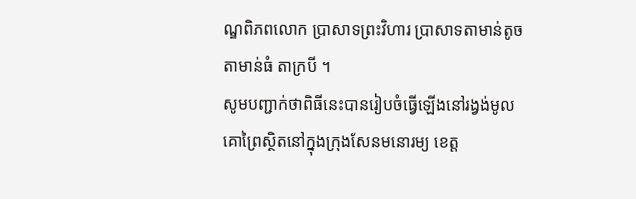ណ្ឌពិភពលោក ប្រាសាទព្រះវិហារ ប្រាសាទតាមាន់តូច តាមាន់ធំ តាក្របី ។
សូមបញ្ជាក់ថាពិធីនេះបានរៀបចំធ្វើឡើងនៅរង្វង់មូលគោព្រៃស្ថិតនៅក្នុងក្រុងសែនមនោរម្យ ខេត្ត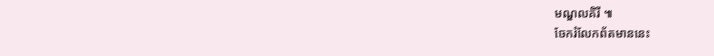មណ្ឌលគិរី ៕
ចែករំលែកព័តមាននេះ